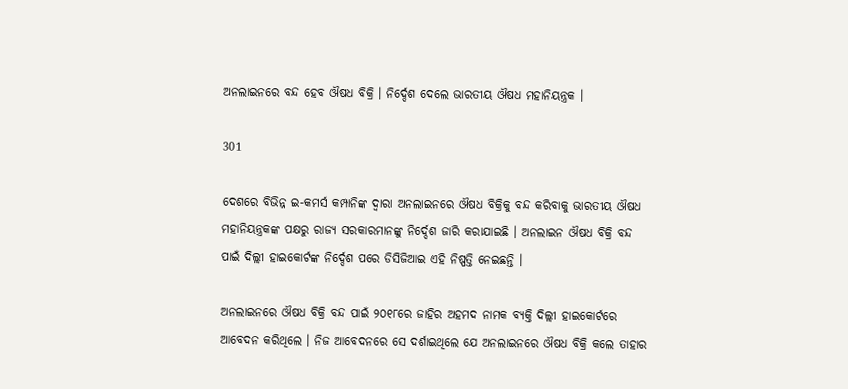ଅନଲାଇନରେ ବନ୍ଦ ହେବ ଔଷଧ ବିକ୍ରି । ନିର୍ଦ୍ଦେଶ ଦେଲେ ଭାରତୀୟ ଔଷଧ ମହାନିୟନ୍ତ୍ରକ ।

301

ଦେଶରେ ବିଭିନ୍ନ ଇ-କମର୍ସ କମ୍ପାନିଙ୍କ ଦ୍ୱାରା ଅନଲାଇନରେ ଔଷଧ ବିକ୍ରିକୁ ବନ୍ଦ କରିବାକୁ ଭାରତୀୟ ଔଷଧ ମହାନିୟନ୍ତ୍ରକଙ୍କ ପକ୍ଷରୁ ରାଜ୍ୟ ସରକାରମାନଙ୍କୁ ନିର୍ଦ୍ଦେଶ ଜାରି କରାଯାଇଛି । ଅନଲାଇନ ଔଷଧ ବିକ୍ରି ବନ୍ଦ ପାଇଁ ଦିଲ୍ଲୀ ହାଇକୋର୍ଟଙ୍କ ନିର୍ଦ୍ଦେଶ ପରେ ଡିସିଜିଆଇ ଏହି ନିଷ୍ପତ୍ତି ନେଇଛନ୍ତି ।

ଅନଲାଇନରେ ଔଷଧ ବିକ୍ରି ବନ୍ଦ ପାଇଁ ୨୦୧୮ରେ ଜାହିର ଅହମଦ ନାମକ ବ୍ୟକ୍ତି ଦିଲ୍ଲୀ ହାଇକୋର୍ଟରେ ଆବେଦନ କରିଥିଲେ । ନିଜ ଆବେଦନରେ ସେ ଦର୍ଶାଇଥିଲେ ଯେ ଅନଲାଇନରେ ଔଷଧ ବିକ୍ରି କଲେ ତାହାର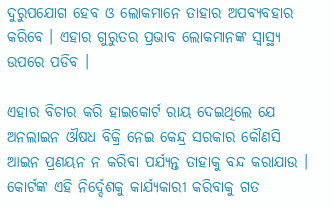ଦୁରୁପଯୋଗ ହେବ ଓ ଲୋକମାନେ ତାହାର ଅପବ୍ୟବହାର କରିବେ । ଏହାର ଗୁରୁତର ପ୍ରଭାବ ଲୋକମାନଙ୍କ ସ୍ୱାସ୍ଥ୍ୟ ଉପରେ ପଡିବ ।

ଏହାର ବିଚାର କରି ହାଇକୋର୍ଟ ରାୟ ଦେଇଥିଲେ ଯେ ଅନଲାଇନ ଔଷଧ ବିକ୍ରି ନେଇ କେନ୍ଦ୍ର ସରକାର କୌଣସି ଆଇନ ପ୍ରଣୟନ ନ କରିବା ପର୍ଯ୍ୟନ୍ତ ତାହାକୁ ବନ୍ଦ କରାଯାଉ । କୋର୍ଟଙ୍କ ଏହି ନିର୍ଦ୍ଦେଶକୁ କାର୍ଯ୍ୟକାରୀ କରିବାକୁ ଗତ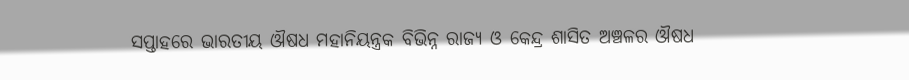ସପ୍ତାହରେ ଭାରତୀୟ ଔଷଧ ମହାନିୟନ୍ତ୍ରକ ବିଭିନ୍ନ ରାଜ୍ୟ ଓ କେନ୍ଦ୍ର ଶାସିତ ଅଞ୍ଚଳର ଔଷଧ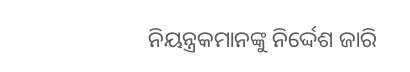ନିୟନ୍ତ୍ରକମାନଙ୍କୁ ନିର୍ଦ୍ଦେଶ ଜାରି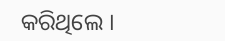କରିଥିଲେ ।